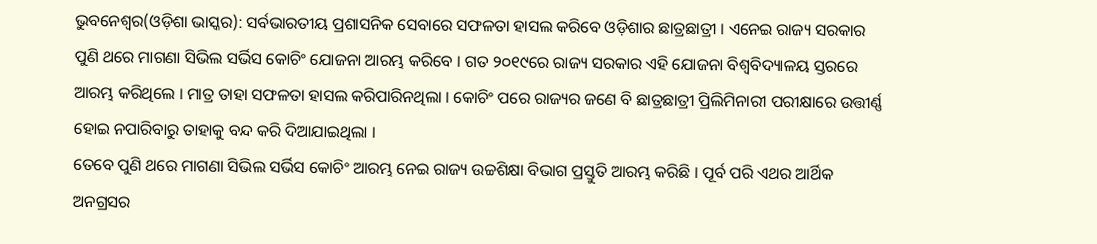ଭୁବନେଶ୍ୱର(ଓଡ଼ିଶା ଭାସ୍କର): ସର୍ବଭାରତୀୟ ପ୍ରଶାସନିକ ସେବାରେ ସଫଳତା ହାସଲ କରିବେ ଓଡ଼ିଶାର ଛାତ୍ରଛାତ୍ରୀ । ଏନେଇ ରାଜ୍ୟ ସରକାର ପୁଣି ଥରେ ମାଗଣା ସିଭିଲ ସର୍ଭିସ କୋଚିଂ ଯୋଜନା ଆରମ୍ଭ କରିବେ । ଗତ ୨୦୧୯ରେ ରାଜ୍ୟ ସରକାର ଏହି ଯୋଜନା ବିଶ୍ୱବିଦ୍ୟାଳୟ ସ୍ତରରେ ଆରମ୍ଭ କରିଥିଲେ । ମାତ୍ର ତାହା ସଫଳତା ହାସଲ କରିପାରିନଥିଲା । କୋଚିଂ ପରେ ରାଜ୍ୟର ଜଣେ ବି ଛାତ୍ରଛାତ୍ରୀ ପ୍ରିଲିମିନାରୀ ପରୀକ୍ଷାରେ ଉତ୍ତୀର୍ଣ୍ଣ ହୋଇ ନପାରିବାରୁ ତାହାକୁ ବନ୍ଦ କରି ଦିଆଯାଇଥିଲା ।
ତେବେ ପୁଣି ଥରେ ମାଗଣା ସିଭିଲ ସର୍ଭିସ କୋଚିଂ ଆରମ୍ଭ ନେଇ ରାଜ୍ୟ ଉଚ୍ଚଶିକ୍ଷା ବିଭାଗ ପ୍ରସ୍ତୁତି ଆରମ୍ଭ କରିଛି । ପୂର୍ବ ପରି ଏଥର ଆର୍ଥିକ ଅନଗ୍ରସର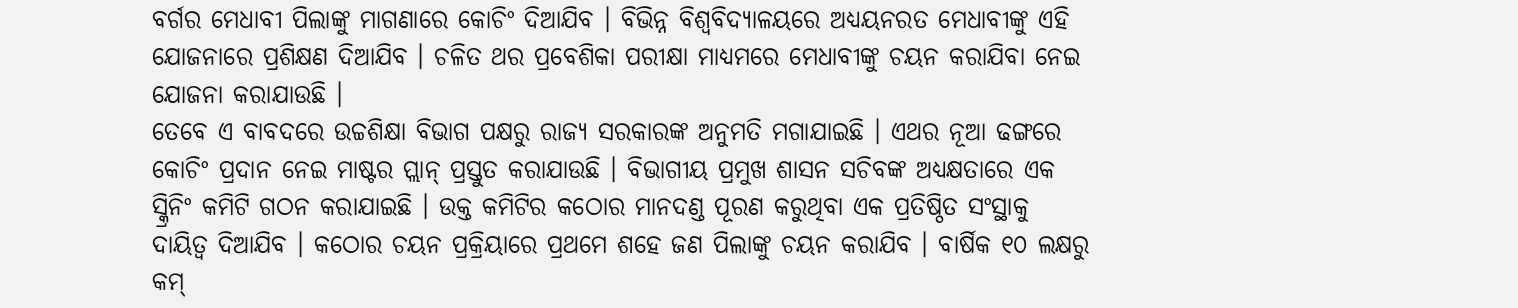ବର୍ଗର ମେଧାବୀ ପିଲାଙ୍କୁ ମାଗଣାରେ କୋଚିଂ ଦିଆଯିବ । ବିଭିନ୍ନ ବିଶ୍ୱବିଦ୍ୟାଳୟରେ ଅଧ୍ୟୟନରତ ମେଧାବୀଙ୍କୁ ଏହି ଯୋଜନାରେ ପ୍ରଶିକ୍ଷଣ ଦିଆଯିବ । ଚଳିତ ଥର ପ୍ରବେଶିକା ପରୀକ୍ଷା ମାଧ୍ୟମରେ ମେଧାବୀଙ୍କୁ ଚୟନ କରାଯିବା ନେଇ ଯୋଜନା କରାଯାଉଛି ।
ତେବେ ଏ ବାବଦରେ ଉଚ୍ଚଶିକ୍ଷା ବିଭାଗ ପକ୍ଷରୁ ରାଜ୍ୟ ସରକାରଙ୍କ ଅନୁମତି ମଗାଯାଇଛି । ଏଥର ନୂଆ ଢଙ୍ଗରେ କୋଚିଂ ପ୍ରଦାନ ନେଇ ମାଷ୍ଟର ପ୍ଲାନ୍ ପ୍ରସ୍ତୁତ କରାଯାଉଛି । ବିଭାଗୀୟ ପ୍ରମୁଖ ଶାସନ ସଚିବଙ୍କ ଅଧ୍ୟକ୍ଷତାରେ ଏକ ସ୍କ୍ରିନିଂ କମିଟି ଗଠନ କରାଯାଇଛି । ଉକ୍ତ କମିଟିର କଠୋର ମାନଦଣ୍ଡ ପୂରଣ କରୁଥିବା ଏକ ପ୍ରତିଷ୍ଠିତ ସଂସ୍ଥାକୁ ଦାୟିତ୍ୱ ଦିଆଯିବ । କଠୋର ଚୟନ ପ୍ରକ୍ରିୟାରେ ପ୍ରଥମେ ଶହେ ଜଣ ପିଲାଙ୍କୁ ଚୟନ କରାଯିବ । ବାର୍ଷିକ ୧୦ ଲକ୍ଷରୁ କମ୍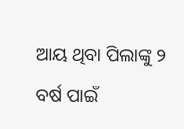ଆୟ ଥିବା ପିଲାଙ୍କୁ ୨ ବର୍ଷ ପାଇଁ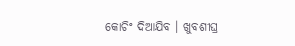କୋଚିଂ ଦିଆଯିବ । ଖୁବଶୀଘ୍ର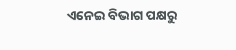ଏନେଇ ବିଭାଗ ପକ୍ଷରୁ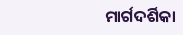ମାର୍ଗଦର୍ଶିକା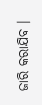ଜାରି କରାଯିବ ।